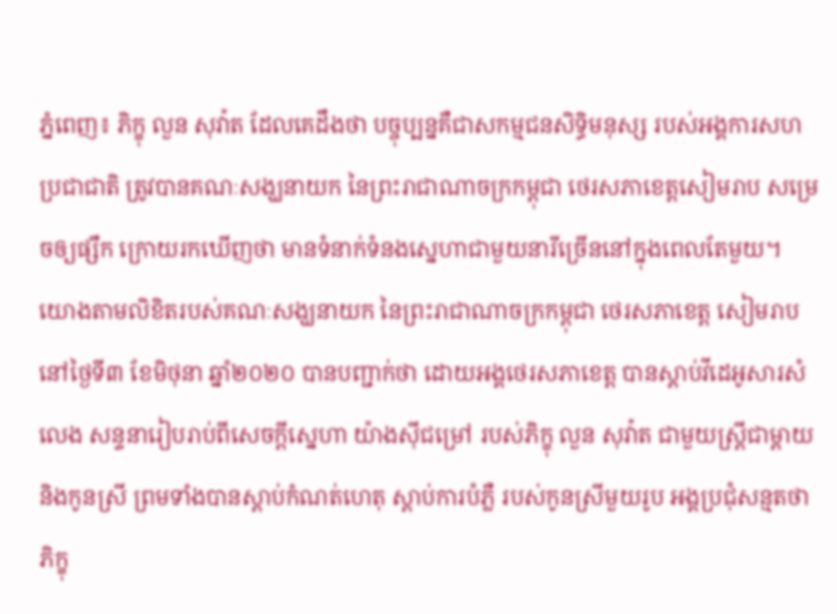ភ្នំពេញ៖ ភិក្ខុ លួន សុវ៉ាត ដែលគេដឹងថា បច្ចុប្បន្នគឺជាសកម្មជនសិទ្ធិមនុស្ស របស់អង្គការសហប្រជាជាតិ ត្រូវបានគណៈសង្ឃនាយក នៃព្រះរាជាណាចក្រកម្ពុជា ថេរសភាខេត្តសៀមរាប សម្រេចឲ្យផ្សឹក ក្រោយរកឃើញថា មានទំនាក់ទំនងស្នេហាជាមួយនារីច្រើននៅក្នុងពេលតែមួយ។
យោងតាមលិខិតរបស់គណៈសង្ឃនាយក នៃព្រះរាជាណាចក្រកម្ពុជា ថេរសភាខេត្ត សៀមរាប នៅថ្ងៃទី៣ ខែមិថុនា ឆ្នាំ២០២០ បានបញ្ជាក់ថា ដោយអង្គថេរសភាខេត្ត បានស្តាប់វីដេអូសារសំលេង សន្ទនារៀបរាប់ពីសេចក្តីស្នេហា យ៉ាងស៊ីជម្រៅ របស់ភិក្ខុ លួន សុវ៉ាត ជាមួយស្ត្រីជាម្តាយ និងកូនស្រី ព្រមទាំងបានស្តាប់កំណត់ហេតុ ស្តាប់ការបំភ្លឺ របស់កូនស្រីមួយរូប អង្គប្រជុំសន្មតថា ភិក្ខុ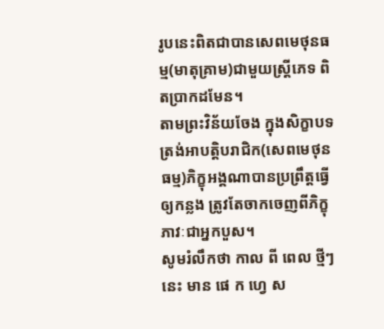រូបនេះពិតជាបានសេពមេថុនធម្ម(មាតុគ្រាម)ជាមួយស្ត្រីភេទ ពិតប្រាកដមែន។
តាមព្រះវិន័យចែង ក្នុងសិក្ខាបទត្រង់អាបត្តិបរាជិក(សេពមេថុនធម្ម)ភិក្ខុអង្គណាបានប្រព្រឹត្តធ្វើឲ្យកន្លង ត្រូវតែចាកចេញពីភិក្ខុភាវៈជាអ្នកបួស។
សូមរំលឹកថា កាល ពី ពេល ថ្មីៗ នេះ មាន ផេ ក ហ្វេ ស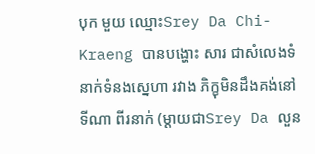បុក មួយ ឈ្មោះSrey Da Chi-Kraeng បានបង្ហោះ សារ ជាសំលេងទំនាក់ទំនងស្នេហា រវាង ភិក្ខុមិនដឹងគង់នៅ ទីណា ពីរនាក់ (ម្តាយជាSrey Da លួន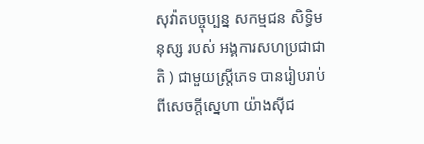សុវ៉ាតបច្ចុប្បន្ន សកម្មជន សិទ្ធិមនុស្ស របស់ អង្គការសហប្រជាជាតិ ) ជាមួយស្ត្រីភេទ បានរៀបរាប់ ពីសេចក្តីស្នេហា យ៉ាងស៊ីជ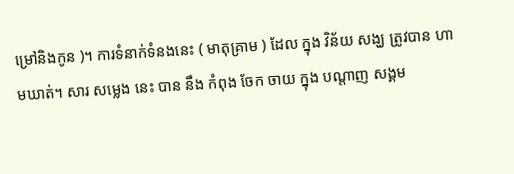ម្រៅនិងកូន )។ ការទំនាក់ទំនងនេះ ( មាតុគ្រាម ) ដែល ក្នុង វិន័យ សង្ឃ ត្រូវបាន ហាមឃាត់។ សារ សម្លេង នេះ បាន នឹង កំពុង ចែក ចាយ ក្នុង បណ្តាញ សង្គម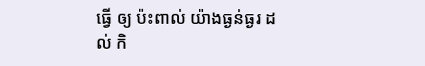ធ្វើ ឲ្យ ប៉ះពាល់ យ៉ាងធ្ងន់ធ្ងរ ដល់ កិ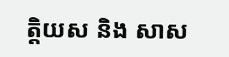ត្តិយស និង សាស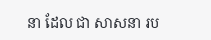នា ដែល ជា សាសនា រប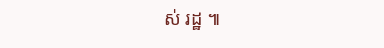ស់ រដ្ឋ ៕